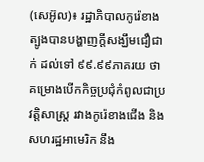(សេអ៊ូល)៖ រដ្ឋាភិបាលកូរ៉េខាងត្បូងបានបង្ហាញក្តីសង្ឃឹមជឿជាក់ ដល់ទៅ ៩៩.៩៩ភាគរយ ថាគម្រោងបើកកិច្ចប្រជុំកំពូលជាប្រវត្តិសាស្រ្ត រវាងកូរ៉េខាងជើង និងសហរដ្ឋអាមេរិក នឹង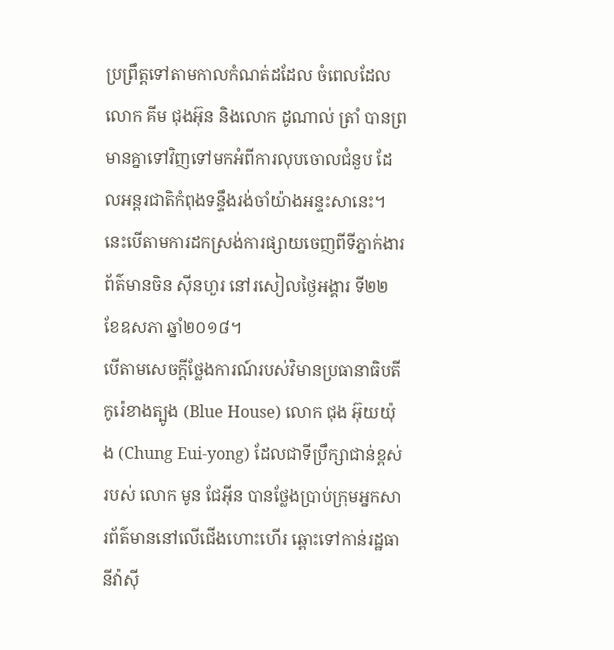ប្រព្រឹត្តទៅតាមកាលកំណត់ដដែល ចំពេលដែលលោក គីម ជុងអ៊ុន និងលោក ដូណាល់ ត្រាំ បានព្រមានគ្នាទៅវិញទៅមកអំពីការលុបចោលជំនួប ដែលអន្តរជាតិកំពុងទន្ទឹងរង់ចាំយ៉ាងអន្ទះសានេះ។ នេះបើតាមការដកស្រង់ការផ្សាយចេញពីទីភ្នាក់ងារព័ត៌មានចិន ស៊ីនហួរ នៅរសៀលថ្ងៃអង្គារ ទី២២ ខែឧសភា ឆ្នាំ២០១៨។
បើតាមសេចក្តីថ្លែងការណ៍របស់វិមានប្រធានាធិបតីកូរ៉េខាងត្បូង (Blue House) លោក ជុង អ៊ុយយ៉ុង (Chung Eui-yong) ដែលជាទីប្រឹក្សាជាន់ខ្ពស់របស់ លោក មូន ជែអ៊ីន បានថ្លែងប្រាប់ក្រុមអ្នកសារព័ត៌មាននៅលើជើងហោះហើរ ឆ្ពោះទៅកាន់រដ្ឋធានីវ៉ាស៊ី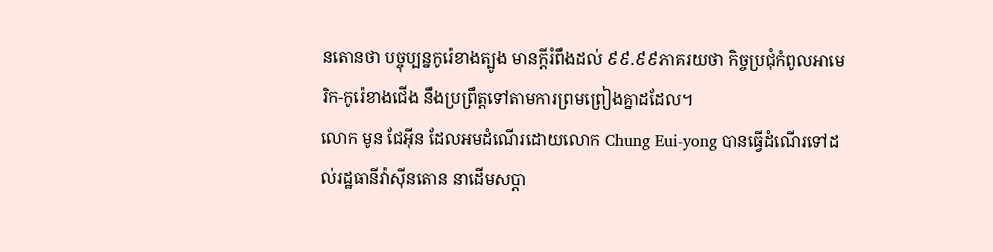នតោនថា បច្ចុប្បន្នកូរ៉េខាងត្បូង មានក្តីរំពឹងដល់ ៩៩.៩៩ភាគរយថា កិច្ចប្រជុំកំពូលអាមេរិក-កូរ៉េខាងជើង នឹងប្រព្រឹត្តទៅតាមការព្រមព្រៀងគ្នាដដែល។
លោក មូន ជែអ៊ីន ដែលអមដំណើរដោយលោក Chung Eui-yong បានធ្វើដំណើរទៅដល់រដ្ឋធានីវ៉ាស៊ីនតោន នាដើមសប្តា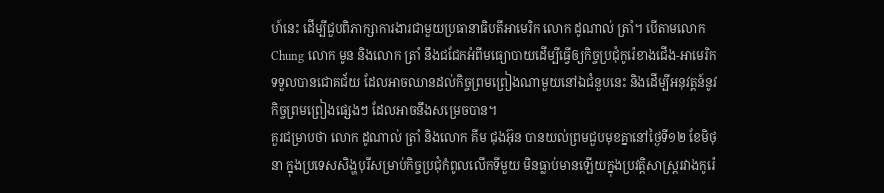ហ៍នេះ ដើម្បីជួបពិភាក្សាការងារជាមួយប្រធានាធិបតីអាមេរិក លោក ដូណាល់ ត្រាំ។ បើតាមលោក Chung លោក មូន និងលោក ត្រាំ នឹងជជែកអំពីមធ្យោបាយដើម្បីធ្វើឲ្យកិច្ចប្រជុំកូរ៉េខាងជើង-អាមេរិក ទទួលបានជោគជ័យ ដែលអាចឈានដល់កិច្ចព្រមព្រៀងណាមួយនៅឯជំនួបនេះ និងដើម្បីអនុវត្តន៍នូវកិច្ចព្រមព្រៀងផ្សេងៗ ដែលអាចនឹងសម្រេចបាន។
គួរជម្រាបថា លោក ដូណាល់ ត្រាំ និងលោក គីម ជុងអ៊ុន បានយល់ព្រមជួបមុខគ្នានៅថ្ងៃទី១២ ខែមិថុនា ក្នុងប្រទេសសិង្ហបុរីសម្រាប់កិច្ចប្រជុំកំពូលលើកទីមួយ មិនធ្លាប់មានឡើយក្នុងប្រវត្តិសាស្រ្តរវាងកូរ៉េ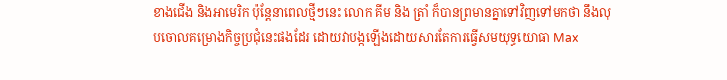ខាងជើង និងអាមេរិក ប៉ុន្តែនាពេលថ្មីៗនេះ លោក គីម និង ត្រាំ ក៏បានព្រមានគ្នាទៅវិញទៅមកថា នឹងលុបចោលគម្រោងកិច្ចប្រជុំនេះផងដែរ ដោយវាបង្កឡើងដោយសារតែការធ្វើសមយុទ្ធយោធា Max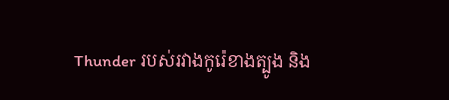Thunder របស់រវាងកូរ៉េខាងត្បូង និង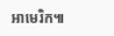អាមេរិក៕